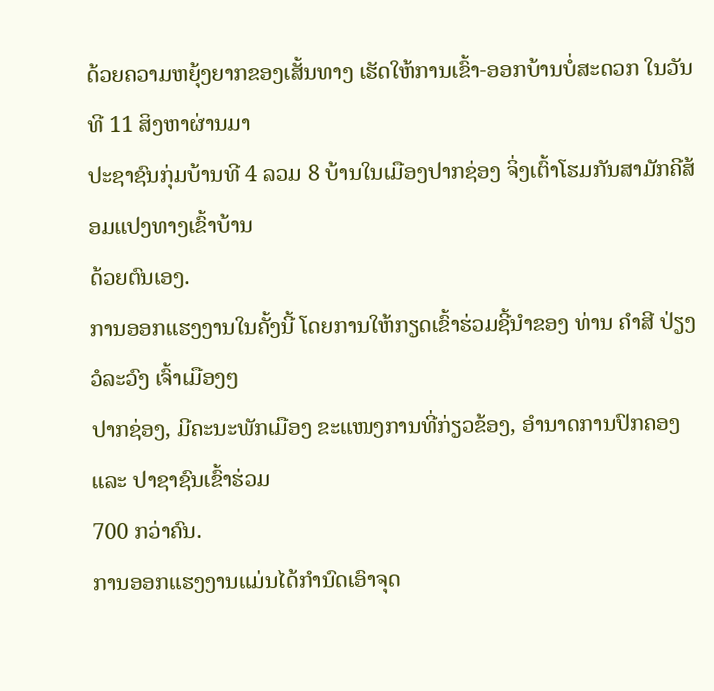ດ້ວຍຄວາມຫຍຸ້ງຍາກຂອງເສັ້ນທາງ ເຮັດໃຫ້ການເຂົ້າ-ອອກບ້ານບໍ່ສະດວກ ໃນວັນທີ 11 ສິງຫາຜ່ານມາ
ປະຊາຊົນກຸ່ມບ້ານທີ 4 ລວມ 8 ບ້ານໃນເມືອງປາກຊ່ອງ ຈິ່ງເຕົ້າໂຮມກັນສາມັກຄີສ້ອມແປງທາງເຂົ້າບ້ານ
ດ້ວຍຕົນເອງ.
ການອອກແຮງງານໃນຄັ້ງນີ້ ໂດຍການໃຫ້ກຽດເຂົ້າຮ່ວມຊີ້ນຳຂອງ ທ່ານ ຄຳສີ ປ່ຽງວໍລະວົງ ເຈົ້າເມືອງໆ
ປາກຊ່ອງ, ມີຄະນະພັກເມືອງ ຂະແໜງການທີ່ກ່ຽວຂ້ອງ, ອຳນາດການປົກຄອງ ແລະ ປາຊາຊົນເຂົ້າຮ່ວມ
700 ກວ່າຄົນ.
ການອອກແຮງງານແມ່ນໄດ້ກຳນົດເອົາຈຸດ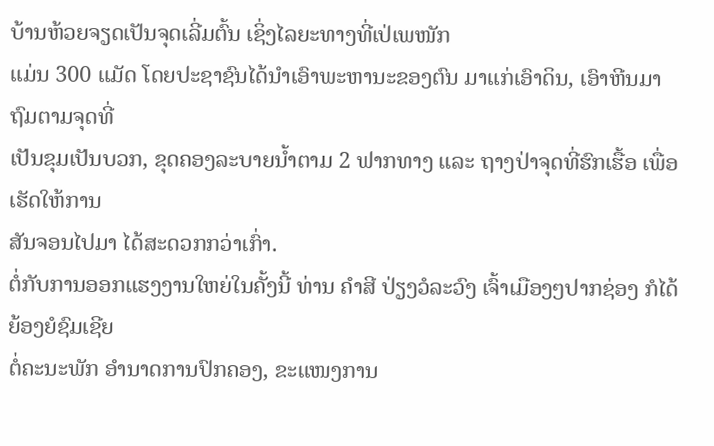ບ້ານຫ້ວຍຈຽດເປັນຈຸດເລີ່ມຕົ້ນ ເຊິ່ງໄລຍະທາງທີ່ເປ່ເພໜັກ
ແມ່ນ 300 ແມັດ ໂດຍປະຊາຊົນໄດ້ນຳເອົາພະຫານະຂອງຕົນ ມາແກ່ເອົາດິນ, ເອົາຫີນມາຖົມຕາມຈຸດທີ່
ເປັນຂຸມເປັນບວກ, ຂຸດຄອງລະບາຍນ້ຳຕາມ 2 ຟາກທາງ ແລະ ຖາງປ່າຈຸດທີ່ຮົກເຮື້ອ ເພື່ອເຮັດໃຫ້ການ
ສັນຈອນໄປມາ ໄດ້ສະດວກກວ່າເກົ່າ.
ຕໍ່ກັບການອອກແຮງງານໃຫຍ່ໃນຄັ້ງນີ້ ທ່ານ ຄຳສີ ປ່ຽງວໍລະວົງ ເຈົ້າເມືອງໆປາກຊ່ອງ ກໍໄດ້ຍ້ອງຍໍຊົມເຊີຍ
ຕໍ່ຄະນະພັກ ອຳນາດການປົກຄອງ, ຂະແໜງການ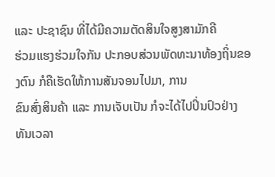ແລະ ປະຊາຊົນ ທີ່ໄດ້ມີຄວາມຕັດສິນໃຈສູງສາມັກຄີ
ຮ່ວມແຮງຮ່ວມໃຈກັນ ປະກອບສ່ວນພັດທະນາທ້ອງຖິ່ນຂອງຕົນ ກໍຄືເຮັດໃຫ້ການສັນຈອນໄປມາ, ການ
ຂົນສົ່ງສິນຄ້າ ແລະ ການເຈັບເປັນ ກໍຈະໄດ້ໄປປິ່ນປົວຢ່າງທັນເວລາ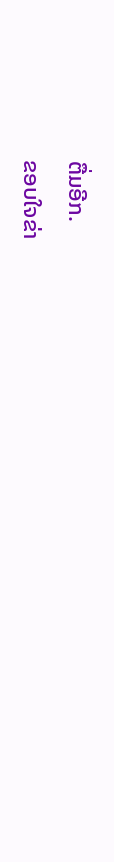ຕື່ມອີກ.
ຂອບໃຈຂ່າ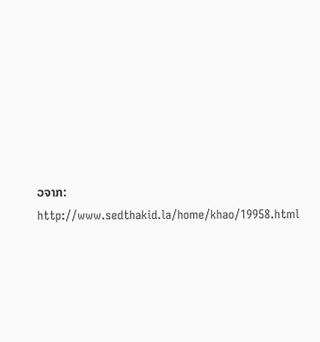ວຈາກ: http://www.sedthakid.la/home/khao/19958.html